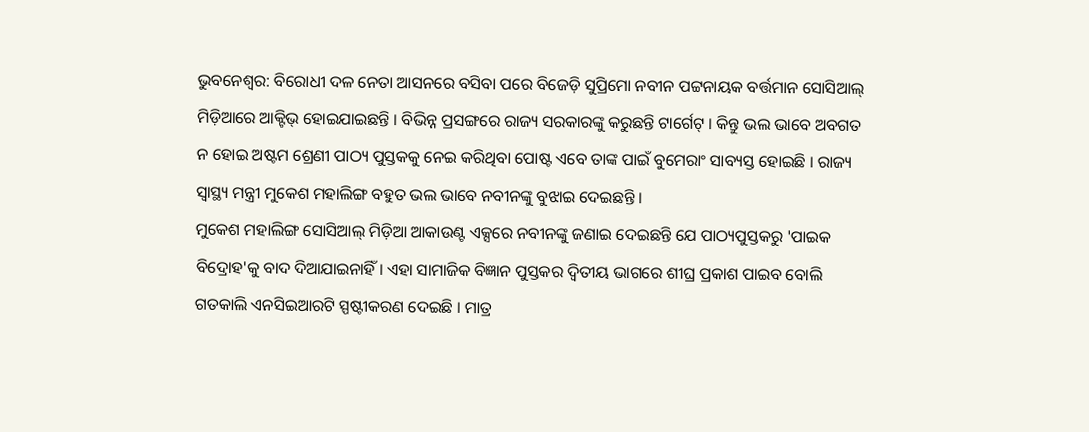ଭୁବନେଶ୍ୱର: ବିରୋଧୀ ଦଳ ନେତା ଆସନରେ ବସିବା ପରେ ବିଜେଡ଼ି ସୁପ୍ରିମୋ ନବୀନ ପଟ୍ଟନାୟକ ବର୍ତ୍ତମାନ ସୋସିଆଲ୍ ମିଡ଼ିଆରେ ଆକ୍ଟିଭ୍ ହୋଇଯାଇଛନ୍ତି । ବିଭିନ୍ନ ପ୍ରସଙ୍ଗରେ ରାଜ୍ୟ ସରକାରଙ୍କୁ କରୁଛନ୍ତି ଟାର୍ଗେଟ୍ । କିନ୍ତୁ ଭଲ ଭାବେ ଅବଗତ ନ ହୋଇ ଅଷ୍ଟମ ଶ୍ରେଣୀ ପାଠ୍ୟ ପୁସ୍ତକକୁ ନେଇ କରିଥିବା ପୋଷ୍ଟ ଏବେ ତାଙ୍କ ପାଇଁ ବୁମେରାଂ ସାବ୍ୟସ୍ତ ହୋଇଛି । ରାଜ୍ୟ ସ୍ୱାସ୍ଥ୍ୟ ମନ୍ତ୍ରୀ ମୁକେଶ ମହାଲିଙ୍ଗ ବହୁତ ଭଲ ଭାବେ ନବୀନଙ୍କୁ ବୁଝାଇ ଦେଇଛନ୍ତି ।
ମୁକେଶ ମହାଲିଙ୍ଗ ସୋସିଆଲ୍ ମିଡ଼ିଆ ଆକାଉଣ୍ଟ ଏକ୍ସରେ ନବୀନଙ୍କୁ ଜଣାଇ ଦେଇଛନ୍ତି ଯେ ପାଠ୍ୟପୁସ୍ତକରୁ 'ପାଇକ ବିଦ୍ରୋହ'କୁ ବାଦ ଦିଆଯାଇନାହିଁ । ଏହା ସାମାଜିକ ବିଜ୍ଞାନ ପୁସ୍ତକର ଦ୍ୱିତୀୟ ଭାଗରେ ଶୀଘ୍ର ପ୍ରକାଶ ପାଇବ ବୋଲି ଗତକାଲି ଏନସିଇଆରଟି ସ୍ପଷ୍ଟୀକରଣ ଦେଇଛି । ମାତ୍ର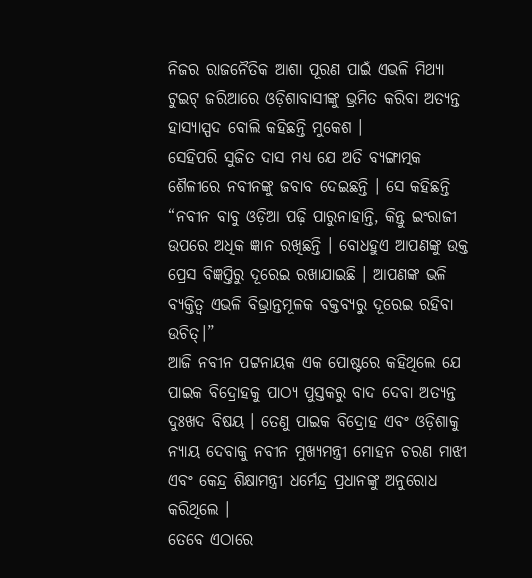ନିଜର ରାଜନୈତିକ ଆଶା ପୂରଣ ପାଇଁ ଏଭଳି ମିଥ୍ୟା ଟୁଇଟ୍ ଜରିଆରେ ଓଡ଼ିଶାବାସୀଙ୍କୁ ଭ୍ରମିତ କରିବା ଅତ୍ୟନ୍ତ ହାସ୍ୟାସ୍ପଦ ବୋଲି କହିଛନ୍ତି ମୁକେଶ ।
ସେହିପରି ସୁଜିତ ଦାସ ମଧ୍ୟ ଯେ ଅତି ବ୍ୟଙ୍ଗାତ୍ମକ ଶୈଳୀରେ ନବୀନଙ୍କୁ ଜବାବ ଦେଇଛନ୍ତି । ସେ କହିଛନ୍ତି “ନବୀନ ବାବୁ ଓଡ଼ିଆ ପଢ଼ି ପାରୁନାହାନ୍ତି, କିନ୍ତୁ ଇଂରାଜୀ ଉପରେ ଅଧିକ ଜ୍ଞାନ ରଖିଛନ୍ତି । ବୋଧହୁଏ ଆପଣଙ୍କୁ ଉକ୍ତ ପ୍ରେସ ବିଜ୍ଞପ୍ତିରୁ ଦୂରେଇ ରଖାଯାଇଛି । ଆପଣଙ୍କ ଭଳି ବ୍ୟକ୍ତିତ୍ୱ ଏଭଳି ବିଭ୍ରାନ୍ତମୂଳକ ବକ୍ତବ୍ୟରୁ ଦୂରେଇ ରହିବା ଉଚିତ୍।”
ଆଜି ନବୀନ ପଟ୍ଟନାୟକ ଏକ ପୋଷ୍ଟରେ କହିଥିଲେ ଯେ ପାଇକ ବିଦ୍ରୋହକୁ ପାଠ୍ୟ ପୁସ୍ତକରୁ ବାଦ ଦେବା ଅତ୍ୟନ୍ତ ଦୁଃଖଦ ବିଷୟ । ତେଣୁ ପାଇକ ବିଦ୍ରୋହ ଏବଂ ଓଡ଼ିଶାକୁ ନ୍ୟାୟ ଦେବାକୁ ନବୀନ ମୁଖ୍ୟମନ୍ତ୍ରୀ ମୋହନ ଚରଣ ମାଝୀ ଏବଂ କେନ୍ଦ୍ର ଶିକ୍ଷାମନ୍ତ୍ରୀ ଧର୍ମେନ୍ଦ୍ର ପ୍ରଧାନଙ୍କୁ ଅନୁରୋଧ କରିଥିଲେ ।
ତେବେ ଏଠାରେ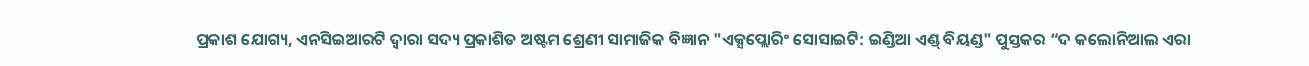ପ୍ରକାଶ ଯୋଗ୍ୟ, ଏନସିଇଆରଟି ଦ୍ୱାରା ସଦ୍ୟ ପ୍ରକାଶିତ ଅଷ୍ଟମ ଶ୍ରେଣୀ ସାମାଜିକ ବିଜ୍ଞାନ "ଏକ୍ସପ୍ଲୋରିଂ ସୋସାଇଟି: ଇଣ୍ଡିଆ ଏଣ୍ଡ୍ ବିୟଣ୍ଡ" ପୁସ୍ତକର “ଦ କଲୋନିଆଲ ଏରା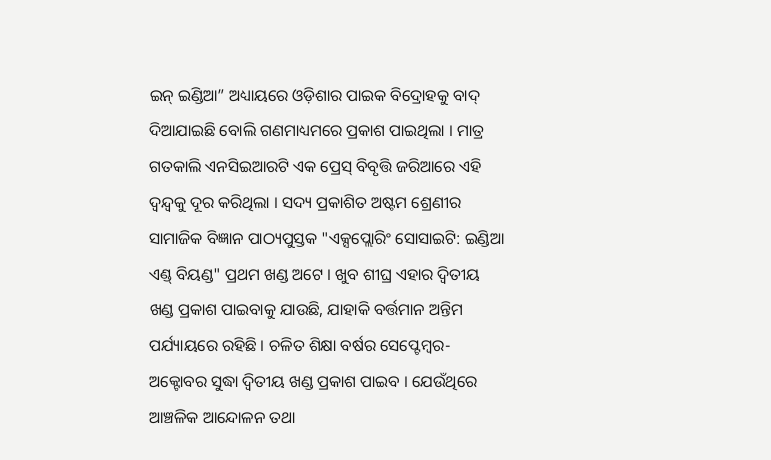ଇନ୍ ଇଣ୍ଡିଆ” ଅଧ୍ୟାୟରେ ଓଡ଼ିଶାର ପାଇକ ବିଦ୍ରୋହକୁ ବାଦ୍ ଦିଆଯାଇଛି ବୋଲି ଗଣମାଧ୍ୟମରେ ପ୍ରକାଶ ପାଇଥିଲା । ମାତ୍ର ଗତକାଲି ଏନସିଇଆରଟି ଏକ ପ୍ରେସ୍ ବିବୃତ୍ତି ଜରିଆରେ ଏହି ଦ୍ୱନ୍ଦ୍ୱକୁ ଦୂର କରିଥିଲା । ସଦ୍ୟ ପ୍ରକାଶିତ ଅଷ୍ଟମ ଶ୍ରେଣୀର ସାମାଜିକ ବିଜ୍ଞାନ ପାଠ୍ୟପୁସ୍ତକ "ଏକ୍ସପ୍ଲୋରିଂ ସୋସାଇଟି: ଇଣ୍ଡିଆ ଏଣ୍ଡ୍ ବିୟଣ୍ଡ" ପ୍ରଥମ ଖଣ୍ଡ ଅଟେ । ଖୁବ ଶୀଘ୍ର ଏହାର ଦ୍ୱିତୀୟ ଖଣ୍ଡ ପ୍ରକାଶ ପାଇବାକୁ ଯାଉଛି, ଯାହାକି ବର୍ତ୍ତମାନ ଅନ୍ତିମ ପର୍ଯ୍ୟାୟରେ ରହିଛି । ଚଳିତ ଶିକ୍ଷା ବର୍ଷର ସେପ୍ଟେମ୍ବର-ଅକ୍ଟୋବର ସୁଦ୍ଧା ଦ୍ୱିତୀୟ ଖଣ୍ଡ ପ୍ରକାଶ ପାଇବ । ଯେଉଁଥିରେ ଆଞ୍ଚଳିକ ଆନ୍ଦୋଳନ ତଥା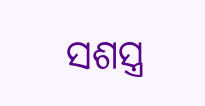ସଶସ୍ତ୍ର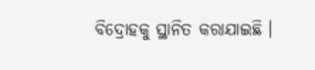ବିଦ୍ରୋହକୁ ସ୍ଥାନିତ କରାଯାଇଛି ।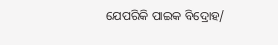ଯେପରିକି ପାଇକ ବିଦ୍ରୋହ/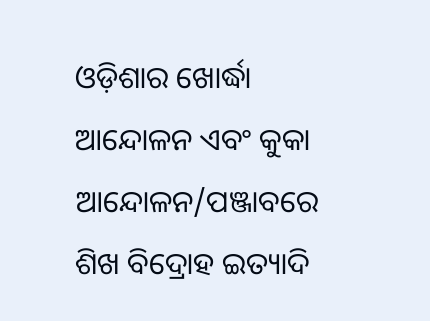ଓଡ଼ିଶାର ଖୋର୍ଦ୍ଧା ଆନ୍ଦୋଳନ ଏବଂ କୁକା ଆନ୍ଦୋଳନ/ପଞ୍ଜାବରେ ଶିଖ ବିଦ୍ରୋହ ଇତ୍ୟାଦି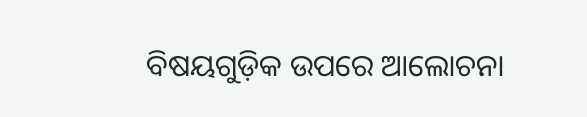ବିଷୟଗୁଡ଼ିକ ଉପରେ ଆଲୋଚନା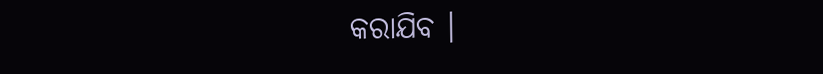କରାଯିବ ।